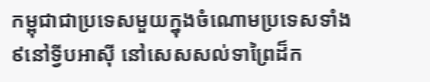កម្ពុជាជាប្រទេសមួយក្នុងចំណោមប្រទេសទាំង ៩នៅទ្វីបអាស៊ី នៅសេសសល់ទាព្រៃដ៏ក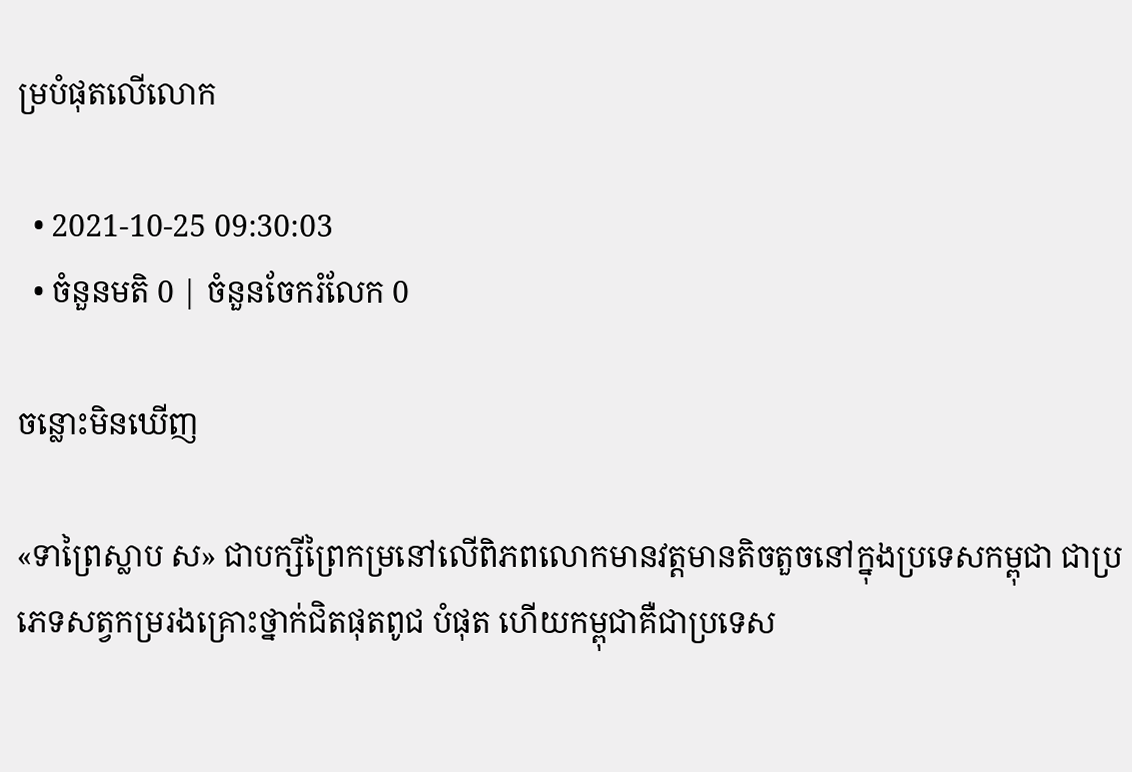ម្របំផុតលើលោក

  • 2021-10-25 09:30:03
  • ចំនួនមតិ 0 | ចំនួនចែករំលែក 0

ចន្លោះមិនឃើញ

«ទាព្រៃស្លាប ស» ជាបក្សីព្រៃកម្រនៅលើពិភពលោកមានវត្តមានតិចតួចនៅក្នុងប្រទេសកម្ពុជា ជាប្រភេទសត្វកម្ររងគ្រោះថ្នាក់ជិតផុតពូជ បំផុត ហើយកម្ពុជាគឺជាប្រទេស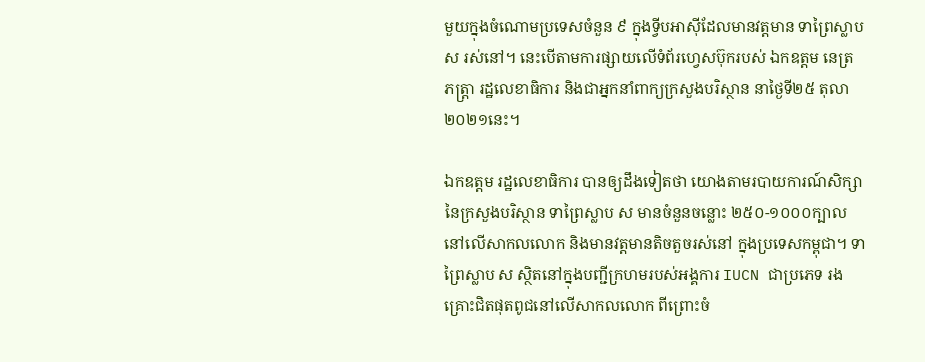មួយក្នុងចំណោមប្រទេសចំនួន ៩ ក្នុងទ្វីបអាស៊ីដែលមានវត្តមាន ទាព្រៃស្លាប ស រស់នៅ។ នេះបើតាមការផ្សាយលើទំព័រហ្វេសប៊ុករបស់ ឯកឧត្តម នេត្រ ភត្ត្រា រដ្ឋលេខាធិការ និងជាអ្នកនាំពាក្យក្រសួងបរិស្ថាន នាថ្ងៃទី២៥ តុលា ២០២១នេះ។

ឯកឧត្តម រដ្ឋលេខាធិការ បានឲ្យដឹងទៀតថា យោងតាមរបាយការណ៍សិក្សានៃក្រសួងបរិស្ថាន ទាព្រៃស្លាប ស មានចំនួនចន្លោះ ២៥០-១០០០ក្បាល នៅលើសាកលលោក និងមានវត្តមានតិចតួចរស់នៅ ក្នុងប្រទេសកម្ពុជា។ ទាព្រៃស្លាប ស ស្ថិតនៅក្នុងបញ្ជីក្រហមរបស់អង្គការ IUCN ជាប្រភេទ រងគ្រោះជិតផុតពូជនៅលើសាកលលោក ពីព្រោះចំ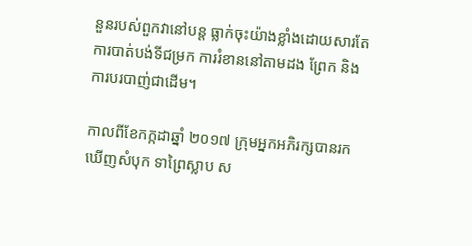នួនរបស់ពួកវានៅបន្ត ធ្លាក់ចុះយ៉ាងខ្លាំងដោយសារតែការបាត់បង់ទីជម្រក ការរំខាននៅតាមដង ព្រែក និងការបរបាញ់ជាដើម។

កាលពីខែកក្កដាឆ្នាំ ២០១៧ ក្រុមអ្នកអភិរក្សបានរកឃើញសំបុក ទាព្រៃស្លាប ស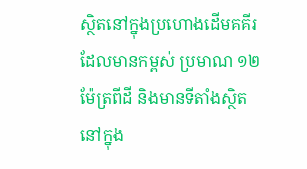ស្ថិតនៅក្នុងប្រហោងដើមគគីរ ដែលមានកម្ពស់ ប្រមាណ ១២ម៉ែត្រពីដី និងមានទីតាំងស្ថិតនៅក្នុង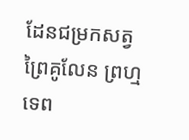ដែនជម្រកសត្វព្រៃគូលែន ព្រហ្មទេព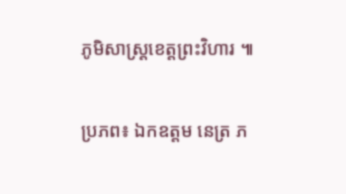ភូមិសាស្ត្រខេត្តព្រះវិហារ ៕

ប្រភព៖ ឯកឧត្តម នេត្រ ភ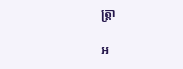ត្ត្រា

អ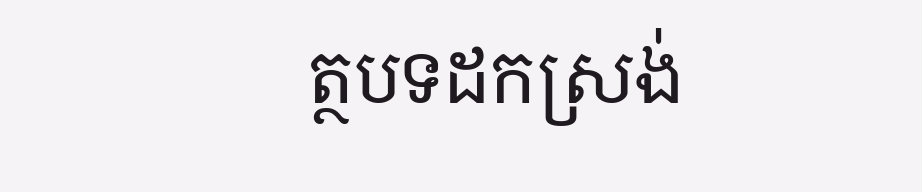ត្ថបទដកស្រង់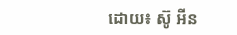ដោយ៖ ស៊ូ អីន